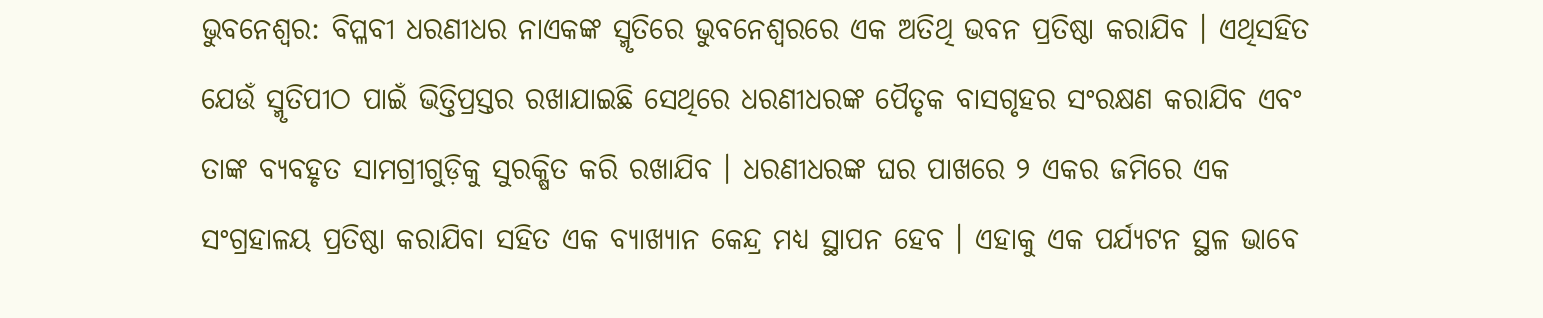ଭୁବନେଶ୍ୱର: ବିପ୍ଳବୀ ଧରଣୀଧର ନାଏକଙ୍କ ସ୍ମୃତିରେ ଭୁବନେଶ୍ୱରରେ ଏକ ଅତିଥି ଭବନ ପ୍ରତିଷ୍ଠା କରାଯିବ । ଏଥିସହିତ ଯେଉଁ ସ୍ମୃତିପୀଠ ପାଇଁ ଭିତ୍ତିପ୍ରସ୍ତର ରଖାଯାଇଛି ସେଥିରେ ଧରଣୀଧରଙ୍କ ପୈତୃକ ବାସଗୃହର ସଂରକ୍ଷଣ କରାଯିବ ଏବଂ ତାଙ୍କ ବ୍ୟବହୃତ ସାମଗ୍ରୀଗୁଡ଼ିକୁ ସୁରକ୍ଷିତ କରି ରଖାଯିବ । ଧରଣୀଧରଙ୍କ ଘର ପାଖରେ ୨ ଏକର ଜମିରେ ଏକ ସଂଗ୍ରହାଳୟ ପ୍ରତିଷ୍ଠା କରାଯିବା ସହିତ ଏକ ବ୍ୟାଖ୍ୟାନ କେନ୍ଦ୍ର ମଧ୍ୟ ସ୍ଥାପନ ହେବ । ଏହାକୁ ଏକ ପର୍ଯ୍ୟଟନ ସ୍ଥଳ ଭାବେ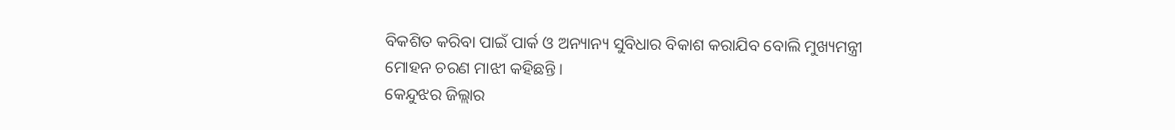ବିକଶିତ କରିବା ପାଇଁ ପାର୍କ ଓ ଅନ୍ୟାନ୍ୟ ସୁବିଧାର ବିକାଶ କରାଯିବ ବୋଲି ମୁଖ୍ୟମନ୍ତ୍ରୀ ମୋହନ ଚରଣ ମାଝୀ କହିଛନ୍ତି ।
କେନ୍ଦୁଝର ଜିଲ୍ଲାର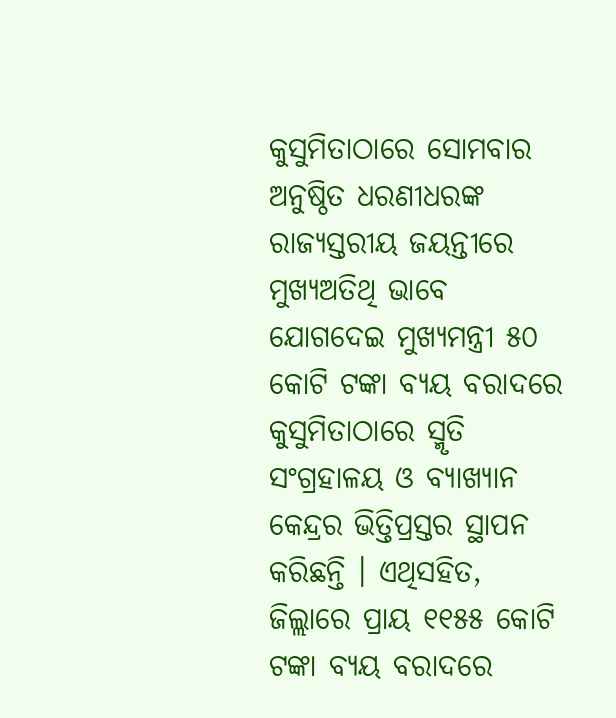କୁସୁମିତାଠାରେ ସୋମବାର ଅନୁଷ୍ଠିତ ଧରଣୀଧରଙ୍କ ରାଜ୍ୟସ୍ତରୀୟ ଜୟନ୍ତୀରେ ମୁଖ୍ୟଅତିଥି ଭାବେ ଯୋଗଦେଇ ମୁଖ୍ୟମନ୍ତ୍ରୀ ୫୦ କୋଟି ଟଙ୍କା ବ୍ୟୟ ବରାଦରେ କୁସୁମିତାଠାରେ ସ୍ମୃତି ସଂଗ୍ରହାଳୟ ଓ ବ୍ୟାଖ୍ୟାନ କେନ୍ଦ୍ରର ଭିତ୍ତିପ୍ରସ୍ତର ସ୍ଥାପନ କରିଛନ୍ତି । ଏଥିସହିତ, ଜିଲ୍ଲାରେ ପ୍ରାୟ ୧୧୫୫ କୋଟି ଟଙ୍କା ବ୍ୟୟ ବରାଦରେ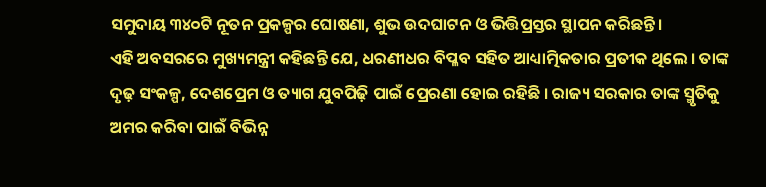ସମୁଦାୟ ୩୪୦ଟି ନୂତନ ପ୍ରକଳ୍ପର ଘୋଷଣା, ଶୁଭ ଉଦଘାଟନ ଓ ଭିତ୍ତିପ୍ରସ୍ତର ସ୍ଥାପନ କରିଛନ୍ତି ।
ଏହି ଅବସରରେ ମୁଖ୍ୟମନ୍ତ୍ରୀ କହିଛନ୍ତି ଯେ, ଧରଣୀଧର ବିପ୍ଳବ ସହିତ ଆଧ୍ୟାତ୍ମିକତାର ପ୍ରତୀକ ଥିଲେ । ତାଙ୍କ ଦୃଢ଼ ସଂକଳ୍ପ, ଦେଶପ୍ରେମ ଓ ତ୍ୟାଗ ଯୁବପିଢ଼ି ପାଇଁ ପ୍ରେରଣା ହୋଇ ରହିଛି । ରାଜ୍ୟ ସରକାର ତାଙ୍କ ସ୍ମୃତିକୁ ଅମର କରିବା ପାଇଁ ବିଭିନ୍ନ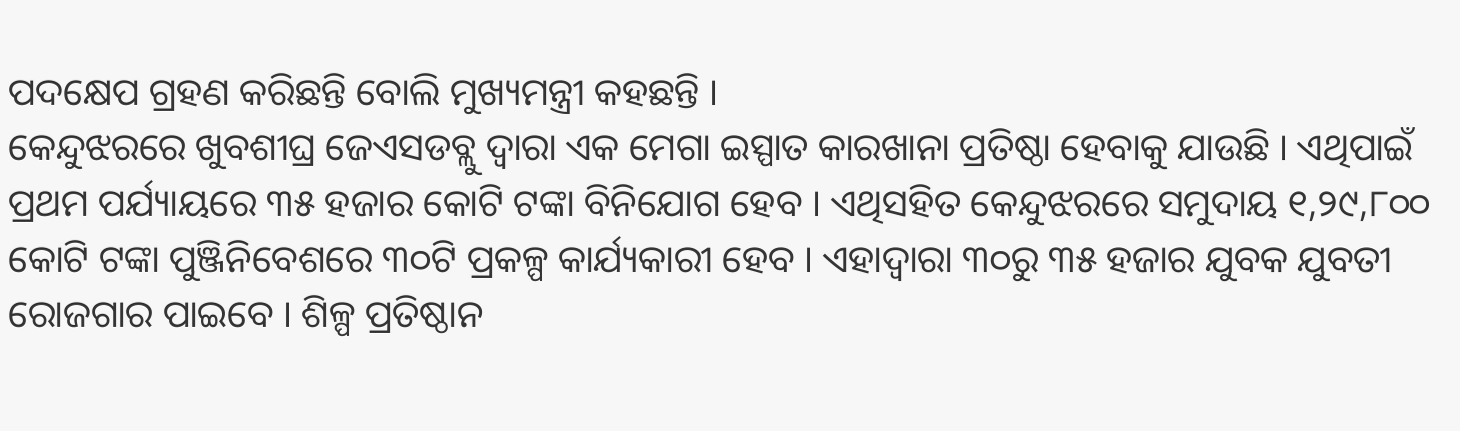ପଦକ୍ଷେପ ଗ୍ରହଣ କରିଛନ୍ତି ବୋଲି ମୁଖ୍ୟମନ୍ତ୍ରୀ କହଛନ୍ତି ।
କେନ୍ଦୁଝରରେ ଖୁବଶୀଘ୍ର ଜେଏସଡବ୍ଲୁ ଦ୍ୱାରା ଏକ ମେଗା ଇସ୍ପାତ କାରଖାନା ପ୍ରତିଷ୍ଠା ହେବାକୁ ଯାଉଛି । ଏଥିପାଇଁ ପ୍ରଥମ ପର୍ଯ୍ୟାୟରେ ୩୫ ହଜାର କୋଟି ଟଙ୍କା ବିନିଯୋଗ ହେବ । ଏଥିସହିତ କେନ୍ଦୁଝରରେ ସମୁଦାୟ ୧,୨୯,୮୦୦ କୋଟି ଟଙ୍କା ପୁଞ୍ଜିନିବେଶରେ ୩୦ଟି ପ୍ରକଳ୍ପ କାର୍ଯ୍ୟକାରୀ ହେବ । ଏହାଦ୍ୱାରା ୩୦ରୁ ୩୫ ହଜାର ଯୁବକ ଯୁବତୀ ରୋଜଗାର ପାଇବେ । ଶିଳ୍ପ ପ୍ରତିଷ୍ଠାନ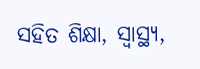ସହିତ ଶିକ୍ଷା, ସ୍ୱାସ୍ଥ୍ୟ,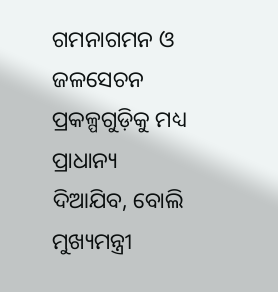ଗମନାଗମନ ଓ ଜଳସେଚନ ପ୍ରକଳ୍ପଗୁଡ଼ିକୁ ମଧ୍ୟ ପ୍ରାଧାନ୍ୟ ଦିଆଯିବ, ବୋଲି ମୁଖ୍ୟମନ୍ତ୍ରୀ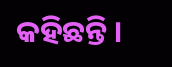କହିଛନ୍ତି ।